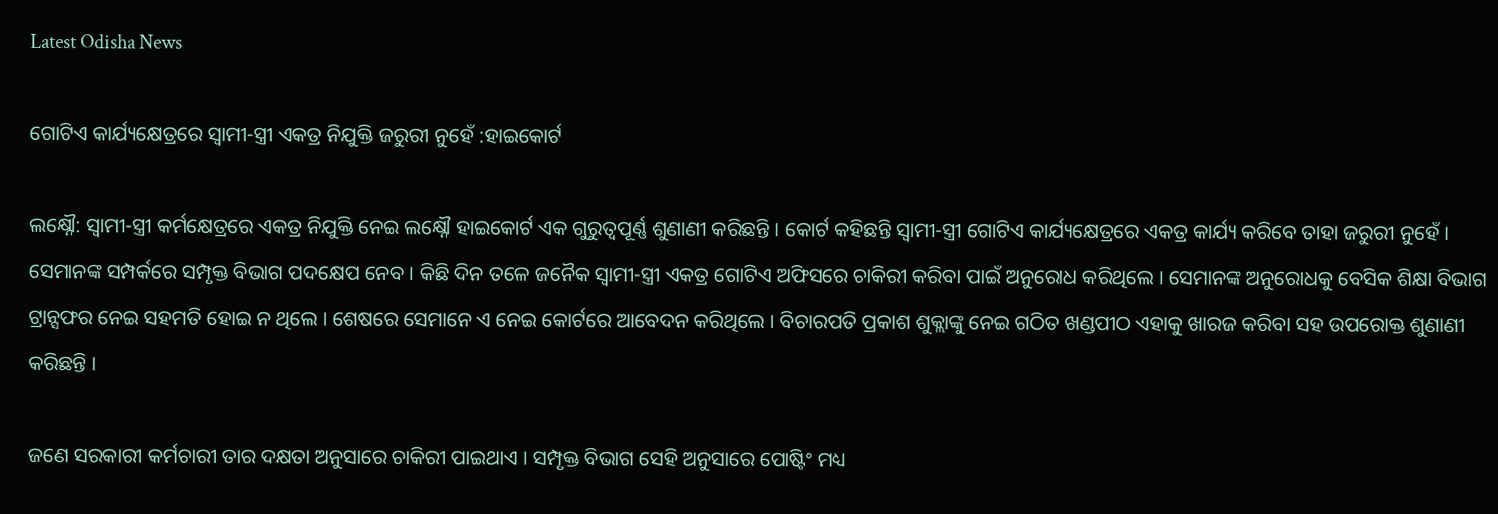Latest Odisha News

ଗୋଟିଏ କାର୍ଯ୍ୟକ୍ଷେତ୍ରରେ ସ୍ୱାମୀ-ସ୍ତ୍ରୀ ଏକତ୍ର ନିଯୁକ୍ତି ଜରୁରୀ ନୁହେଁ :ହାଇକୋର୍ଟ

ଲକ୍ଷ୍ନୌ: ସ୍ୱାମୀ-ସ୍ତ୍ରୀ କର୍ମକ୍ଷେତ୍ରରେ ଏକତ୍ର ନିଯୁକ୍ତି ନେଇ ଲକ୍ଷ୍ନୌ ହାଇକୋର୍ଟ ଏକ ଗୁରୁତ୍ୱପୂର୍ଣ୍ଣ ଶୁଣାଣୀ କରିଛନ୍ତି । କୋର୍ଟ କହିଛନ୍ତି ସ୍ୱାମୀ-ସ୍ତ୍ରୀ ଗୋଟିଏ କାର୍ଯ୍ୟକ୍ଷେତ୍ରରେ ଏକତ୍ର କାର୍ଯ୍ୟ କରିବେ ତାହା ଜରୁରୀ ନୁହେଁ । ସେମାନଙ୍କ ସମ୍ପର୍କରେ ସମ୍ପୃକ୍ତ ବିଭାଗ ପଦକ୍ଷେପ ନେବ । କିଛି ଦିନ ତଳେ ଜନୈକ ସ୍ୱାମୀ-ସ୍ତ୍ରୀ ଏକତ୍ର ଗୋଟିଏ ଅଫିସରେ ଚାକିରୀ କରିବା ପାଇଁ ଅନୁରୋଧ କରିଥିଲେ । ସେମାନଙ୍କ ଅନୁରୋଧକୁ ବେସିକ ଶିକ୍ଷା ବିଭାଗ ଟ୍ରାନ୍ସଫର ନେଇ ସହମତି ହୋଇ ନ ଥିଲେ । ଶେଷରେ ସେମାନେ ଏ ନେଇ କୋର୍ଟରେ ଆବେଦନ କରିଥିଲେ । ବିଚାରପତି ପ୍ରକାଶ ଶୁକ୍ଲାଙ୍କୁ ନେଇ ଗଠିତ ଖଣ୍ଡପୀଠ ଏହାକୁ ଖାରଜ କରିବା ସହ ଉପରୋକ୍ତ ଶୁଣାଣୀ କରିଛନ୍ତି ।

ଜଣେ ସରକାରୀ କର୍ମଚାରୀ ତାର ଦକ୍ଷତା ଅନୁସାରେ ଚାକିରୀ ପାଇଥାଏ । ସମ୍ପୃକ୍ତ ବିଭାଗ ସେହି ଅନୁସାରେ ପୋଷ୍ଟିଂ ମଧ୍ୟ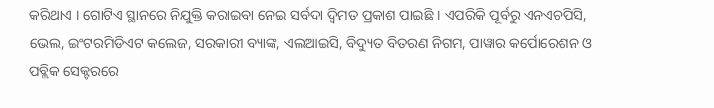କରିଥାଏ । ଗୋଟିଏ ସ୍ଥାନରେ ନିଯୁକ୍ତି କରାଇବା ନେଇ ସର୍ବଦା ଦ୍ୱିମତ ପ୍ରକାଶ ପାଇଛି । ଏପରିକି ପୂର୍ବରୁ ଏନଏଚପିସି, ଭେଲ, ଇଂଟରମିଡିଏଟ କଲେଜ, ସରକାରୀ ବ୍ୟାଙ୍କ, ଏଲଆଇସି, ବିଦ୍ୟୁତ ବିତରଣ ନିଗମ, ପାୱାର କର୍ପୋରେଶନ ଓ ପବ୍ଲିକ ସେକ୍ଟରରେ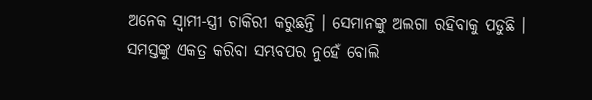ଅନେକ ସ୍ୱାମୀ-ସ୍ତ୍ରୀ ଚାକିରୀ କରୁଛନ୍ତି । ସେମାନଙ୍କୁ ଅଲଗା ରହିବାକୁ ପଡୁଛି । ସମସ୍ତଙ୍କୁ ଏକତ୍ର କରିବା ସମ୍ଭବପର ନୁହେଁ ବୋଲି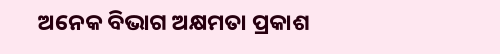ଅନେକ ବିଭାଗ ଅକ୍ଷମତା ପ୍ରକାଶ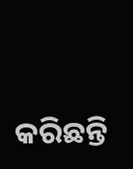କରିଛନ୍ତି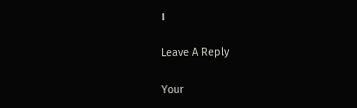।

Leave A Reply

Your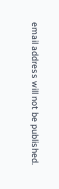email address will not be published.